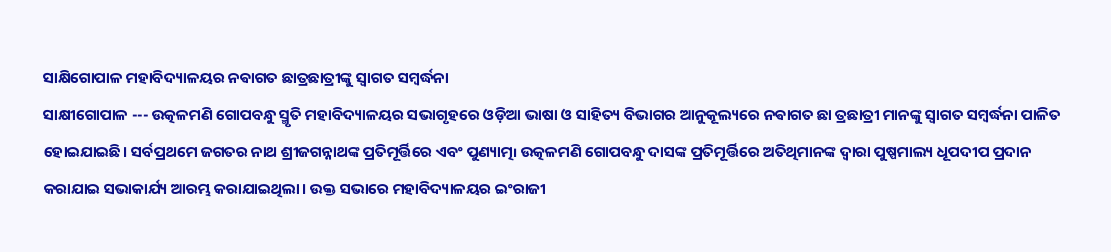ସାକ୍ଷିଗୋପାଳ ମହାବିଦ୍ୟାଳୟର ନଵାଗତ ଛାତ୍ରଛାତ୍ରୀଙ୍କୁ ସ୍ଵାଗତ ସମ୍ବର୍ଦ୍ଧନା
ସାକ୍ଷୀଗୋପାଳ --- ଉତ୍କଳମଣି ଗୋପବନ୍ଧୁ ସ୍ମୃତି ମହାବିଦ୍ୟାଳୟର ସଭାଗୃହରେ ଓଡ଼ିଆ ଭାଷା ଓ ସାହିତ୍ୟ ବିଭାଗର ଆନୁକୂଲ୍ୟରେ ନଵାଗତ ଛା ତ୍ରଛାତ୍ରୀ ମାନଙ୍କୁ ସ୍ୱାଗତ ସମ୍ବର୍ଦ୍ଧନା ପାଳିତ ହୋଇଯାଇଛି। ସର୍ବପ୍ରଥମେ ଜଗତର ନାଥ ଶ୍ରୀଜଗନ୍ନାଥଙ୍କ ପ୍ରତିମୂର୍ତ୍ତିରେ ଏବଂ ପୁଣ୍ୟାତ୍ମ୲ ଉତ୍କଳମଣି ଗୋପବନ୍ଧୁ ଦାସଙ୍କ ପ୍ରତିମୂର୍ତ୍ତିରେ ଅତିଥିମାନଙ୍କ ଦ୍ୱାରା ପୁଷ୍ପମାଲ୍ୟ ଧୂପଦୀପ ପ୍ରଦାନ କରାଯାଇ ସଭାକାର୍ଯ୍ୟ ଆରମ୍ଭ କରାଯାଇଥିଲା। ଉକ୍ତ ସଭାରେ ମହାବିଦ୍ୟାଳୟର ଇଂରାଜୀ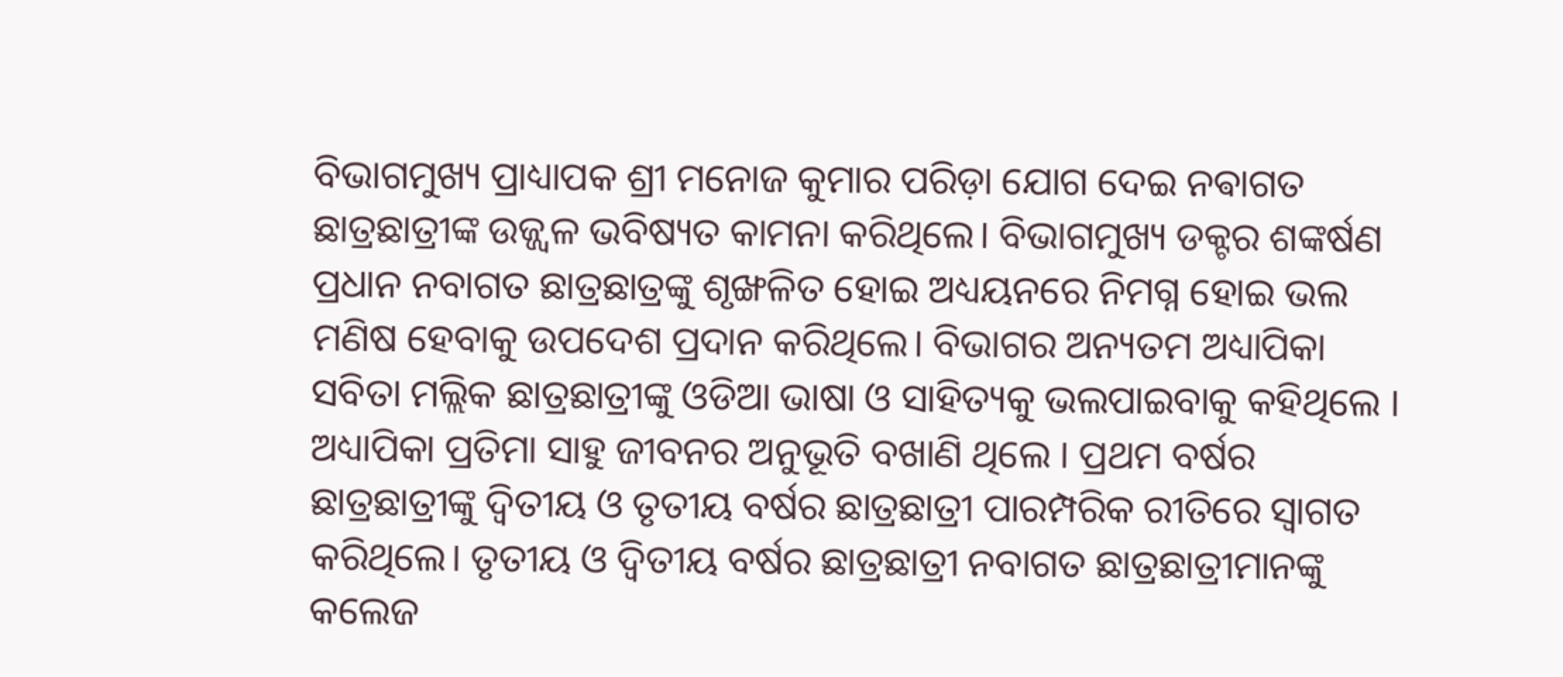ବିଭାଗମୁଖ୍ୟ ପ୍ରାଧ୍ୟାପକ ଶ୍ରୀ ମନୋଜ କୁମାର ପରିଡ଼ା ଯୋଗ ଦେଇ ନଵାଗତ ଛାତ୍ରଛାତ୍ରୀଙ୍କ ଉଜ୍ଜ୍ବଳ ଭବିଷ୍ୟତ କାମନା କରିଥିଲେ। ବିଭାଗମୁଖ୍ୟ ଡକ୍ଟର ଶଙ୍କର୍ଷଣ ପ୍ରଧାନ ନବାଗତ ଛାତ୍ରଛାତ୍ରଙ୍କୁ ଶୃଙ୍ଖଳିତ ହୋଇ ଅଧ୍ୟୟନରେ ନିମଗ୍ନ ହୋଇ ଭଲ ମଣିଷ ହେବାକୁ ଉପଦେଶ ପ୍ରଦାନ କରିଥିଲେ। ବିଭାଗର ଅନ୍ୟତମ ଅଧ୍ୟାପିକା ସବିତା ମଲ୍ଲିକ ଛାତ୍ରଛାତ୍ରୀଙ୍କୁ ଓଡିଆ ଭାଷା ଓ ସାହିତ୍ୟକୁ ଭଲପାଇବାକୁ କହିଥିଲେ । ଅଧ୍ୟାପିକା ପ୍ରତିମା ସାହୁ ଜୀବନର ଅନୁଭୂତି ବଖାଣି ଥିଲେ । ପ୍ରଥମ ବର୍ଷର ଛାତ୍ରଛାତ୍ରୀଙ୍କୁ ଦ୍ଵିତୀୟ ଓ ତୃତୀୟ ବର୍ଷର ଛାତ୍ରଛାତ୍ରୀ ପାରମ୍ପରିକ ରୀତିରେ ସ୍ୱାଗତ କରିଥିଲେ। ତୃତୀୟ ଓ ଦ୍ୱିତୀୟ ବର୍ଷର ଛାତ୍ରଛାତ୍ରୀ ନବାଗତ ଛାତ୍ରଛାତ୍ରୀମାନଙ୍କୁ କଲେଜ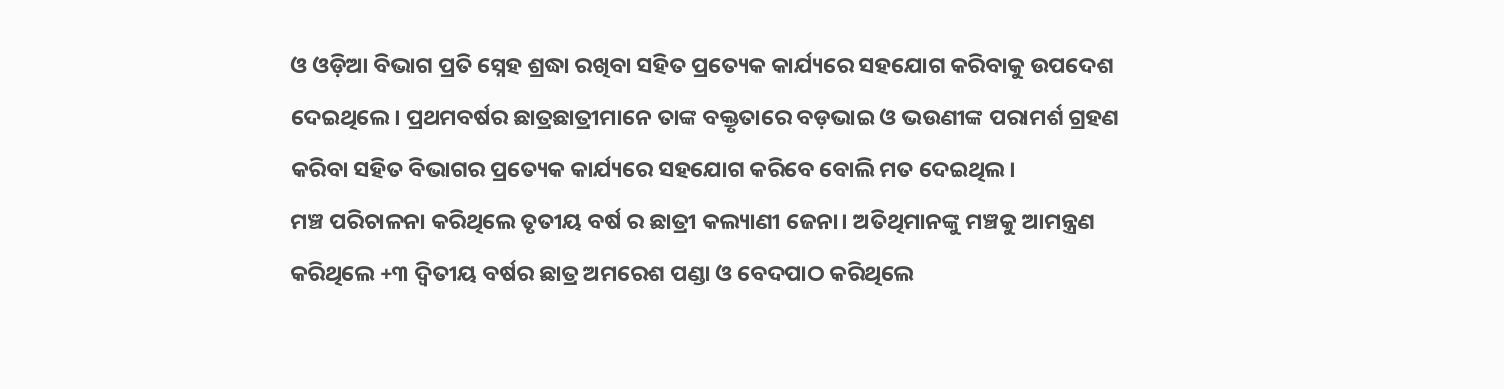ଓ ଓଡ଼ିଆ ବିଭାଗ ପ୍ରତି ସ୍ନେହ ଶ୍ରଦ୍ଧା ରଖିବା ସହିତ ପ୍ରତ୍ୟେକ କାର୍ଯ୍ୟରେ ସହଯୋଗ କରିବାକୁ ଉପଦେଶ ଦେଇଥିଲେ। ପ୍ରଥମବର୍ଷର ଛାତ୍ରଛାତ୍ରୀମାନେ ତାଙ୍କ ବକ୍ତୃତାରେ ବଡ଼ଭାଇ ଓ ଭଉଣୀଙ୍କ ପରାମର୍ଶ ଗ୍ରହଣ କରିବା ସହିତ ବିଭାଗର ପ୍ରତ୍ୟେକ କାର୍ଯ୍ୟରେ ସହଯୋଗ କରିବେ ବୋଲି ମତ ଦେଇଥିଲ।
ମଞ୍ଚ ପରିଚାଳନା କରିଥିଲେ ତୃତୀୟ ବର୍ଷ ର ଛାତ୍ରୀ କଲ୍ୟାଣୀ ଜେନା। ଅତିଥିମାନଙ୍କୁ ମଞ୍ଚକୁ ଆମନ୍ତ୍ରଣ କରିଥିଲେ +୩ ଦ୍ଵିତୀୟ ବର୍ଷର ଛାତ୍ର ଅମରେଶ ପଣ୍ଡା ଓ ବେଦପାଠ କରିଥିଲେ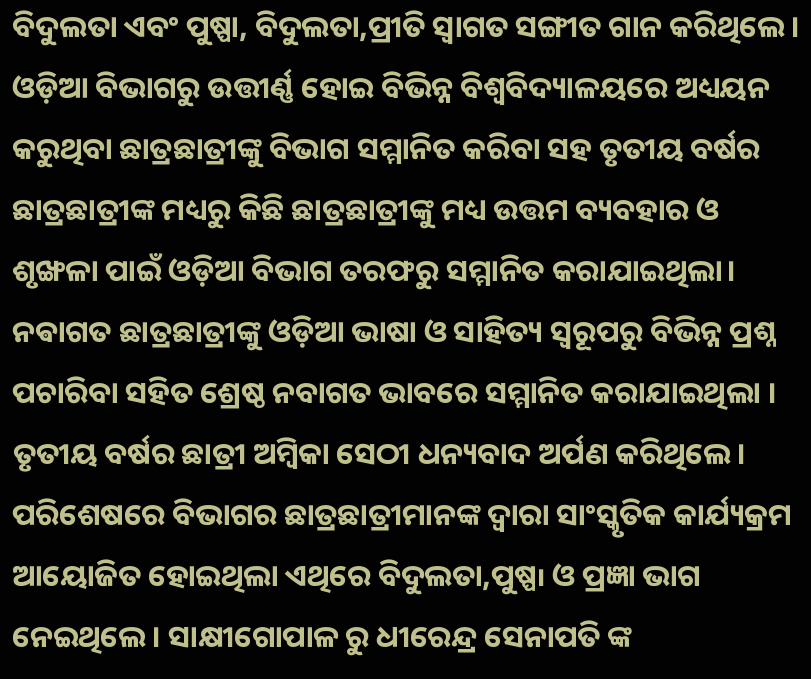ବିଦୁଲତା ଏବଂ ପୁଷ୍ପା, ବିଦୁଲତା,ପ୍ରୀତି ସ୍ବାଗତ ସଙ୍ଗୀତ ଗାନ କରିଥିଲେ । ଓଡ଼ିଆ ବିଭାଗରୁ ଉତ୍ତୀର୍ଣ୍ଣ ହୋଇ ବିଭିନ୍ନ ବିଶ୍ୱବିଦ୍ୟାଳୟରେ ଅଧ୍ୟୟନ କରୁଥିବା ଛାତ୍ରଛାତ୍ରୀଙ୍କୁ ବିଭାଗ ସମ୍ମାନିତ କରିବା ସହ ତୃତୀୟ ବର୍ଷର ଛାତ୍ରଛାତ୍ରୀଙ୍କ ମଧ୍ୟରୁ କିଛି ଛାତ୍ରଛାତ୍ରୀଙ୍କୁ ମଧ୍ୟ ଉତ୍ତମ ବ୍ୟବହାର ଓ ଶୃଙ୍ଖଳା ପାଇଁ ଓଡ଼ିଆ ବିଭାଗ ତରଫରୁ ସମ୍ମାନିତ କରାଯାଇଥିଲା।
ନଵାଗତ ଛାତ୍ରଛାତ୍ରୀଙ୍କୁ ଓଡ଼ିଆ ଭାଷା ଓ ସାହିତ୍ୟ ସ୍ୱରୂପରୁ ବିଭିନ୍ନ ପ୍ରଶ୍ନ ପଚାରିବା ସହିତ ଶ୍ରେଷ୍ଠ ନବାଗତ ଭାବରେ ସମ୍ମାନିତ କରାଯାଇଥିଲା । ତୃତୀୟ ବର୍ଷର ଛାତ୍ରୀ ଅମ୍ବିକା ସେଠୀ ଧନ୍ୟବାଦ ଅର୍ପଣ କରିଥିଲେ। ପରିଶେଷରେ ବିଭାଗର ଛାତ୍ରଛାତ୍ରୀମାନଙ୍କ ଦ୍ୱାରା ସାଂସ୍କୃତିକ କାର୍ଯ୍ୟକ୍ରମ ଆୟୋଜିତ ହୋଇଥିଲା ଏଥିରେ ବିଦୁଲତା,ପୁଷ୍ପ୲ ଓ ପ୍ରଜ୍ଞା ଭାଗ ନେଇଥିଲେ । ସାକ୍ଷୀଗୋପାଳ ରୁ ଧୀରେନ୍ଦ୍ର ସେନାପତି ଙ୍କ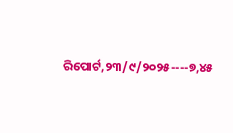ରିପୋର୍ଟ,୨୩/୯/୨୦୨୫----୭,୪୫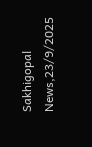Sakhigopal News,23/9/2025